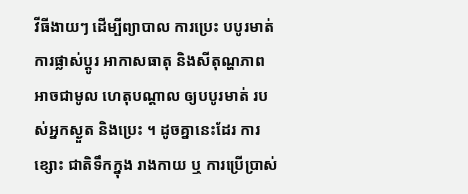វីធីងាយៗ ដើម្បីព្យាបាល ការប្រេះ បបូរមាត់
ការផ្លាស់ប្តូរ អាកាសធាតុ និងសីតុណ្ហភាព អាចជាមូល ហេតុបណ្តាល ឲ្យបបូរមាត់ របស់អ្នកស្ងួត និងប្រេះ ។ ដូចគ្នានេះដែរ ការខ្សោះ ជាតិទឹកក្នុង រាងកាយ ឬ ការប្រើប្រាស់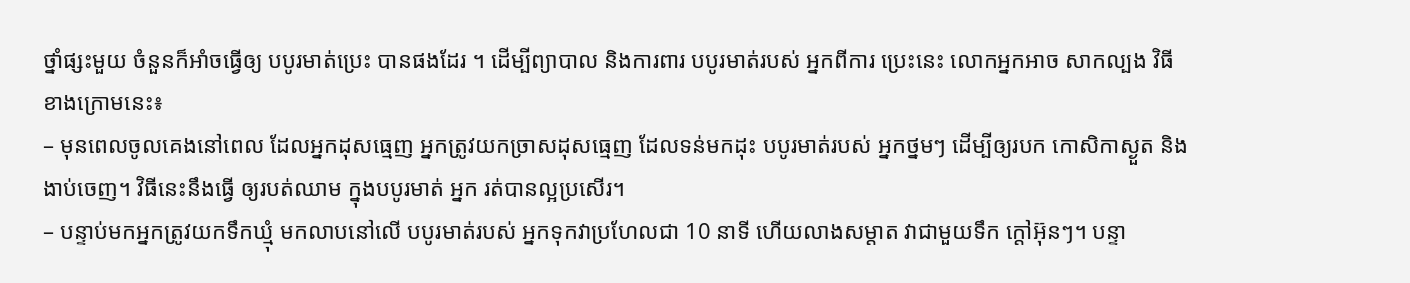ថ្នាំផ្សះមួយ ចំនួនក៏អាំចធ្វើឲ្យ បបូរមាត់ប្រេះ បានផងដែរ ។ ដើម្បីព្យាបាល និងការពារ បបូរមាត់របស់ អ្នកពីការ ប្រេះនេះ លោកអ្នកអាច សាកល្បង វិធីខាងក្រោមនេះ៖
– មុនពេលចូលគេងនៅពេល ដែលអ្នកដុសធ្មេញ អ្នកត្រូវយកច្រាសដុសធ្មេញ ដែលទន់មកដុះ បបូរមាត់របស់ អ្នកថ្នមៗ ដើម្បីឲ្យរបក កោសិកាស្ងួត និងងាប់ចេញ។ វិធីនេះនឹងធ្វើ ឲ្យរបត់ឈាម ក្នុងបបូរមាត់ អ្នក រត់បានល្អប្រសើរ។
– បន្ទាប់មកអ្នកត្រូវយកទឹកឃ្មុំ មកលាបនៅលើ បបូរមាត់របស់ អ្នកទុកវាប្រហែលជា 10 នាទី ហើយលាងសម្តាត វាជាមួយទឹក ក្តៅអ៊ុនៗ។ បន្ទា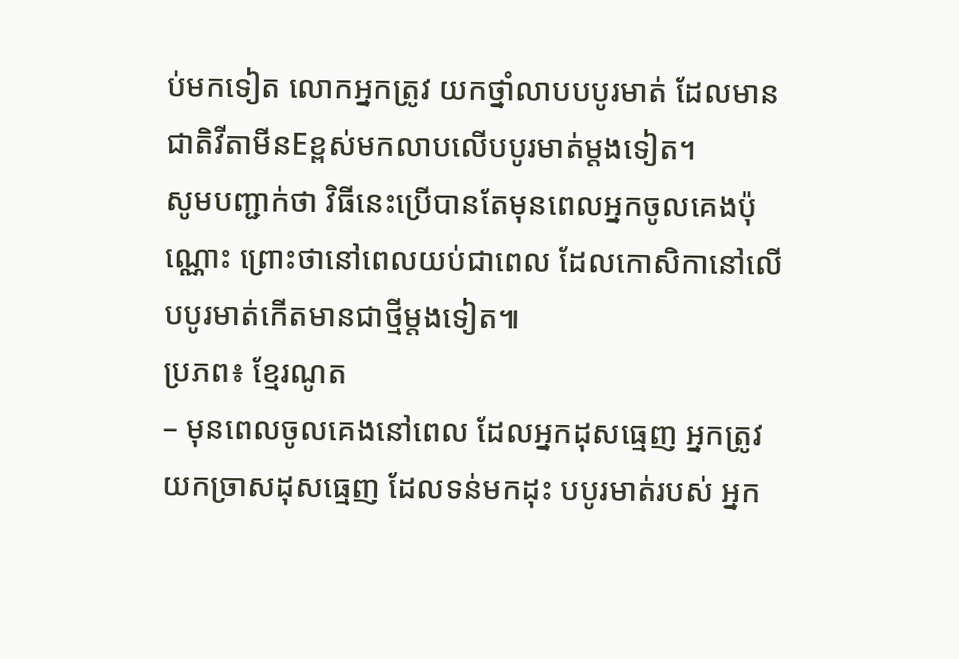ប់មកទៀត លោកអ្នកត្រូវ យកថ្នាំលាបបបូរមាត់ ដែលមានជាតិវីតាមីនEខ្ពស់មកលាបលើបបូរមាត់ម្តងទៀត។
សូមបញ្ជាក់ថា វិធីនេះប្រើបានតែមុនពេលអ្នកចូលគេងប៉ុណ្ណោះ ព្រោះថានៅពេលយប់ជាពេល ដែលកោសិកានៅលើបបូរមាត់កើតមានជាថ្មីម្តងទៀត៕
ប្រភព៖ ខ្មែរណូត
– មុនពេលចូលគេងនៅពេល ដែលអ្នកដុសធ្មេញ អ្នកត្រូវយកច្រាសដុសធ្មេញ ដែលទន់មកដុះ បបូរមាត់របស់ អ្នក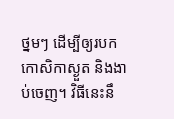ថ្នមៗ ដើម្បីឲ្យរបក កោសិកាស្ងួត និងងាប់ចេញ។ វិធីនេះនឹ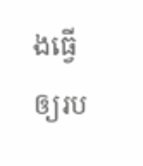ងធ្វើ ឲ្យរប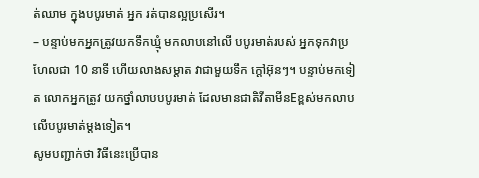ត់ឈាម ក្នុងបបូរមាត់ អ្នក រត់បានល្អប្រសើរ។
– បន្ទាប់មកអ្នកត្រូវយកទឹកឃ្មុំ មកលាបនៅលើ បបូរមាត់របស់ អ្នកទុកវាប្រហែលជា 10 នាទី ហើយលាងសម្តាត វាជាមួយទឹក ក្តៅអ៊ុនៗ។ បន្ទាប់មកទៀត លោកអ្នកត្រូវ យកថ្នាំលាបបបូរមាត់ ដែលមានជាតិវីតាមីនEខ្ពស់មកលាបលើបបូរមាត់ម្តងទៀត។
សូមបញ្ជាក់ថា វិធីនេះប្រើបាន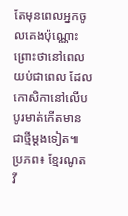តែមុនពេលអ្នកចូលគេងប៉ុណ្ណោះ ព្រោះថានៅពេលយប់ជាពេល ដែលកោសិកានៅលើបបូរមាត់កើតមានជាថ្មីម្តងទៀត៕
ប្រភព៖ ខ្មែរណូត
វី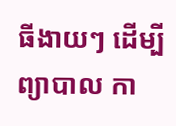ធីងាយៗ ដើម្បីព្យាបាល កា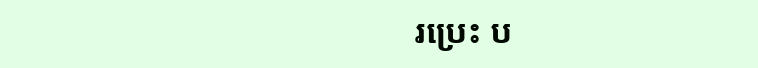រប្រេះ ប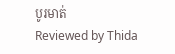បូរមាត់
Reviewed by Thida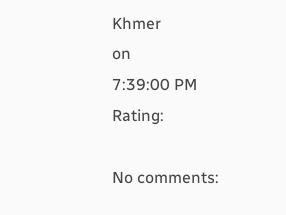Khmer
on
7:39:00 PM
Rating:

No comments: